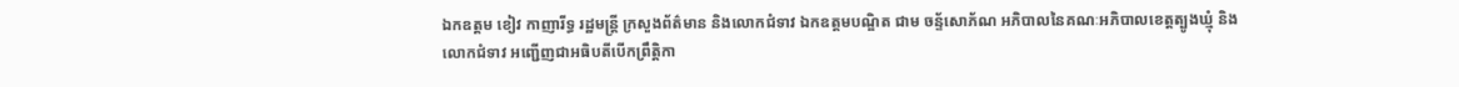ឯកឧត្តម ខៀវ កាញារីទ្ធ រដ្ឋមន្រ្តី ក្រសួងព័ត៌មាន និងលោកជំទាវ ឯកឧត្តមបណ្ឌិត ជាម ចន្ទ័សោភ័ណ អភិបាលនៃគណៈអភិបាលខេត្តត្បូងឃ្មុំ និងលោកជំទាវ អញ្ជើញជាអធិបតីបើកព្រឹត្តិកា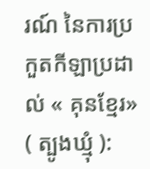រណ៍ នៃការប្រកួតកីឡាប្រដាល់ « គុនខ្មែរ»
( ត្បូងឃ្មុំ ):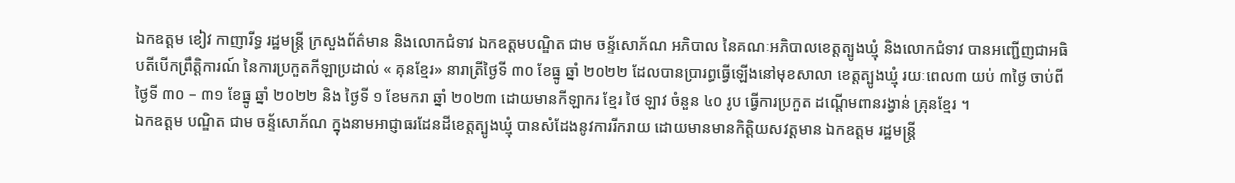ឯកឧត្តម ខៀវ កាញារីទ្ធ រដ្ឋមន្រ្តី ក្រសួងព័ត៌មាន និងលោកជំទាវ ឯកឧត្តមបណ្ឌិត ជាម ចន្ទ័សោភ័ណ អភិបាល នៃគណៈអភិបាលខេត្តត្បូងឃ្មុំ និងលោកជំទាវ បានអញ្ជើញជាអធិបតីបើកព្រឹត្តិការណ៍ នៃការប្រកួតកីឡាប្រដាល់ « គុនខ្មែរ» នារាត្រីថ្ងៃទី ៣០ ខែធ្នូ ឆ្នាំ ២០២២ ដែលបានប្រារព្ធធ្វើឡើងនៅមុខសាលា ខេត្តត្បូងឃ្មុំ រយៈពេល៣ យប់ ៣ថ្ងៃ ចាប់ពីថ្ងៃទី ៣០ – ៣១ ខែធ្នូ ឆ្នាំ ២០២២ និង ថ្ងៃទី ១ ខែមករា ឆ្នាំ ២០២៣ ដោយមានកីឡាករ ខ្មែរ ថៃ ឡាវ ចំនួន ៤០ រូប ធ្វើការប្រកួត ដណ្តើមពានរង្វាន់ គ្រុនខ្មែរ ។
ឯកឧត្តម បណ្ឌិត ជាម ចន្ទ័សោភ័ណ ក្នុងនាមអាជ្ញាធរដែនដីខេត្តត្បូងឃ្មុំ បានសំដែងនូវការរីករាយ ដោយមានមានកិត្តិយសវត្តមាន ឯកឧត្តម រដ្ឋមន្រ្តី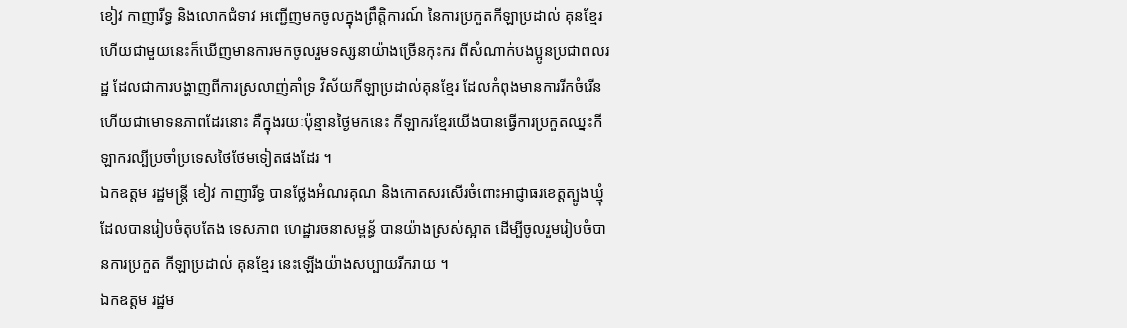ខៀវ កាញារីទ្ធ និងលោកជំទាវ អញ្ជើញមកចូលក្នុងព្រឹត្តិការណ៍ នៃការប្រកួតកីឡាប្រដាល់ គុនខ្មែរ ហើយជាមួយនេះក៏ឃើញមានការមកចូលរួមទស្សនាយ៉ាងច្រើនកុះករ ពីសំណាក់បងប្អូនប្រជាពលរដ្ឋ ដែលជាការបង្ហាញពីការស្រលាញ់គាំទ្រ វិស័យកីឡាប្រដាល់គុនខ្មែរ ដែលកំពុងមានការរីកចំរើន ហើយជាមោទនភាពដែរនោះ គឺក្នុងរយៈប៉ុន្មានថ្ងៃមកនេះ កីឡាករខ្មែរយើងបានធ្វើការប្រកួតឈ្នះកីឡាករល្បីប្រចាំប្រទេសថៃថែមទៀតផងដែរ ។
ឯកឧត្តម រដ្ឋមន្រ្តី ខៀវ កាញារីទ្ធ បានថ្លែងអំណរគុណ និងកោតសរសើរចំពោះអាជ្ញាធរខេត្តត្បូងឃ្មុំ ដែលបានរៀបចំតុបតែង ទេសភាព ហេដ្ឋារចនាសម្ពន្ធ័ បានយ៉ាងស្រស់ស្អាត ដើម្បីចូលរួមរៀបចំបានការប្រកួត កីឡាប្រដាល់ គុនខ្មែរ នេះឡើងយ៉ាងសប្បាយរីករាយ ។
ឯកឧត្តម រដ្ឋម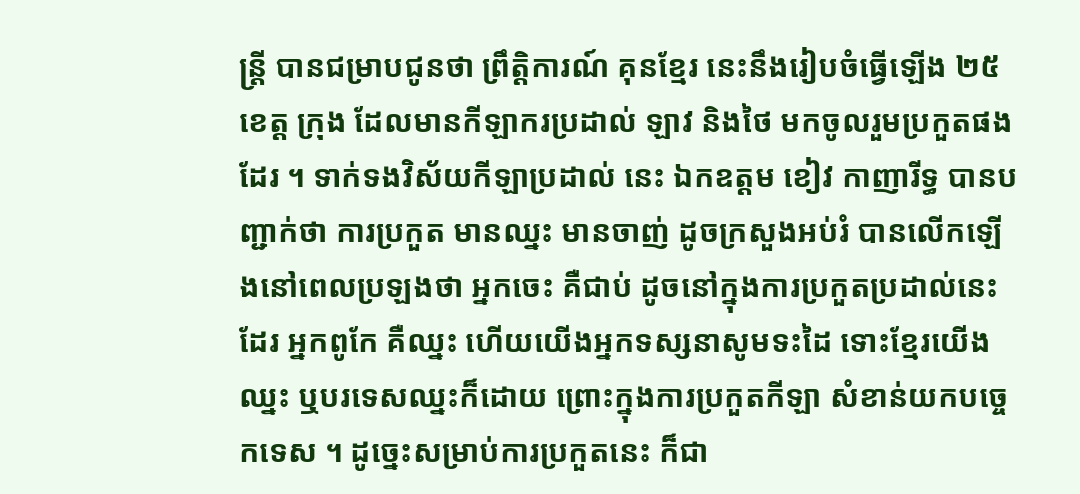ន្រ្តី បានជម្រាបជូនថា ព្រឹត្តិការណ៍ គុនខ្មែរ នេះនឹងរៀបចំធ្វើឡើង ២៥ ខេត្ត ក្រុង ដែលមានកីឡាករប្រដាល់ ឡាវ និងថៃ មកចូលរួមប្រកួតផងដែរ ។ ទាក់ទងវិស័យកីឡាប្រដាល់ នេះ ឯកឧត្តម ខៀវ កាញារីទ្ធ បានបញ្ជាក់ថា ការប្រកួត មានឈ្នះ មានចាញ់ ដូចក្រសួងអប់រំ បានលើកឡើងនៅពេលប្រឡងថា អ្នកចេះ គឺជាប់ ដូចនៅក្នុងការប្រកួតប្រដាល់នេះដែរ អ្នកពូកែ គឺឈ្នះ ហើយយើងអ្នកទស្សនាសូមទះដៃ ទោះខ្មែរយើងឈ្នះ ឬបរទេសឈ្នះក៏ដោយ ព្រោះក្នុងការប្រកួតកីឡា សំខាន់យកបច្ចេកទេស ។ ដូច្នេះសម្រាប់ការប្រកួតនេះ ក៏ជា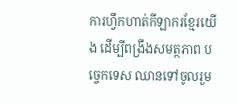ការហ្វឹកហាត់កីឡាករខ្មែរយើង ដើម្បីពង្រឹងសមត្ថភាព បច្ចេកទេស ឈានទៅចូលរួម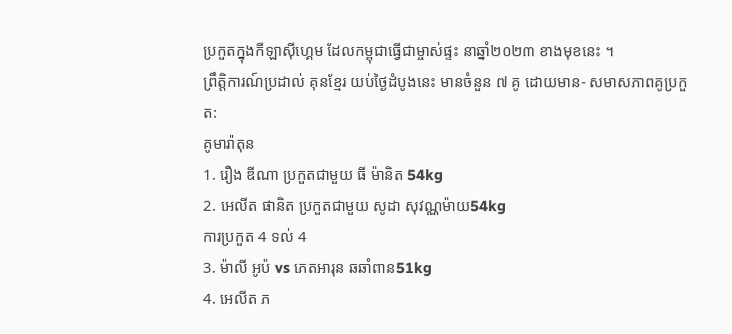ប្រកួតក្នុងកីឡាសុីហ្គេម ដែលកម្ពុជាធ្វើជាម្ចាស់ផ្ទះ នាឆ្នាំ២០២៣ ខាងមុខនេះ ។
ព្រឹត្តិការណ៍ប្រដាល់ គុនខ្មែរ យប់ថ្ងៃដំបូងនេះ មានចំនួន ៧ គូ ដោយមាន- សមាសភាពគូប្រកួត:
គូមារ៉ាតុន
1. រឿង ឌីណា ប្រកួតជាមួយ ធី ម៉ានិត 54kg
2. អេលីត ផានិត ប្រកួតជាមួយ សូដា សុវណ្ណម៉ាយ54kg
ការប្រកួត 4 ទល់ 4
3. ម៉ាលី អូប៉ vs ភេតអារុន ឆឆាំពាន51kg
4. អេលីត ភ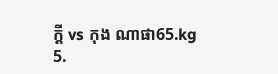ក្ដី vs កុង ណាផា65.kg
5.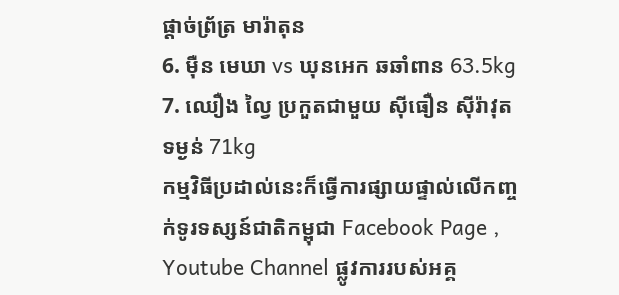ផ្ដាច់ព្រ័ត្រ មារ៉ាតុន
6. មុឺន មេឃា vs ឃុនអេក ឆឆាំពាន 63.5kg
7. ឈឿង ល្វៃ ប្រកួតជាមួយ សុីធឿន សុីរ៉ាវុត ទម្ងន់ 71kg
កម្មវិធីប្រដាល់នេះក៏ធ្វើការផ្សាយផ្ទាល់លើកញ្ចក់ទូរទស្សន៍ជាតិកម្ពុជា Facebook Page , Youtube Channel ផ្លូវការរបស់អគ្គ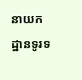នាយកដ្ឋានទូរទ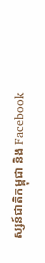ស្សន៍ជាតិកម្ពុជា និង Facebook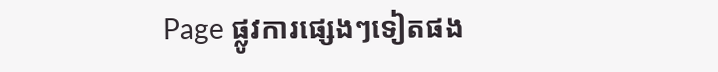Page ផ្លូវការផ្សេងៗទៀតផង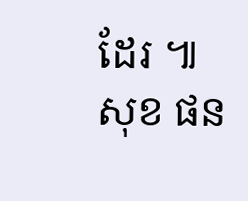ដែរ ៕ សុខ ផន